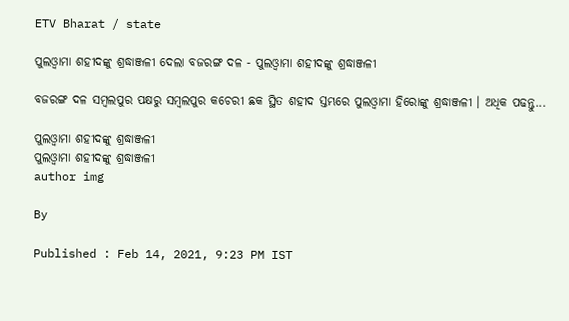ETV Bharat / state

ପୁଲଓ୍ବାମା ଶହୀଦଙ୍କୁ ଶ୍ରଦ୍ଧାଞ୍ଜଳୀ ଦେଲା ବଜରଙ୍ଗ ଦଳ - ପୁଲଓ୍ବାମା ଶହୀଦଙ୍କୁ ଶ୍ରଦ୍ଧାଞ୍ଜଳୀ

ବଜରଙ୍ଗ ଦଳ ସମ୍ବଲପୁର ପକ୍ଷରୁ ସମ୍ବଲପୁର କଚେରୀ ଛକ ସ୍ଥିତ ଶହୀଦ ସ୍ତମ୍ଭରେ ପୁଲଓ୍ବାମା ହିରୋଙ୍କୁ ଶ୍ରଦ୍ଧାଞ୍ଜଳୀ । ଅଧିକ ପଢନ୍ତୁ...

ପୁଲଓ୍ବାମା ଶହୀଦଙ୍କୁ ଶ୍ରଦ୍ଧାଞ୍ଜଳୀ
ପୁଲଓ୍ବାମା ଶହୀଦଙ୍କୁ ଶ୍ରଦ୍ଧାଞ୍ଜଳୀ
author img

By

Published : Feb 14, 2021, 9:23 PM IST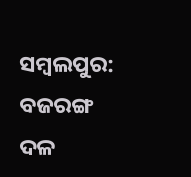ସମ୍ବଲପୁର: ବଜରଙ୍ଗ ଦଳ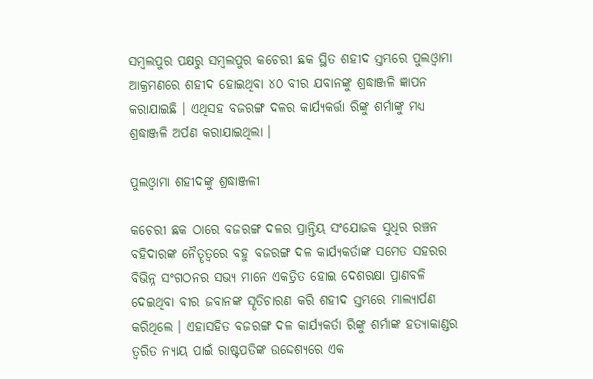ସମ୍ବଲପୁର ପକ୍ଷରୁ ସମ୍ବଲପୁର କଚେରୀ ଛକ ସ୍ଥିତ ଶହୀଦ ସ୍ତମ୍ଭରେ ପୁଲଓ୍ବାମା ଆକ୍ରମଣରେ ଶହୀଦ ହୋଇଥିବା ୪୦ ବୀର ଯବାନଙ୍କୁ ଶ୍ରଦ୍ଧାଞ୍ଜଳି ଜ୍ଞାପନ କରାଯାଇଛି । ଏଥିସହ ବଜରଙ୍ଗ ଦଳର କାର୍ଯ୍ୟକର୍ତ୍ତା ରିଙ୍କୁ ଶର୍ମାଙ୍କୁ ମଧ୍ୟ ଶ୍ରଦ୍ଧାଞ୍ଜଳି ଅର୍ପଣ କରାଯାଇଥିଲା ।

ପୁଲଓ୍ବାମା ଶହୀଦଙ୍କୁ ଶ୍ରଦ୍ଧାଞ୍ଜଳୀ

କଚେରୀ ଛକ ଠାରେ ବଜରଙ୍ଗ ଦଳର ପ୍ରାନ୍ତିୟ ସଂଯୋଜକ ସୁଧିର ରଞ୍ଚନ ବହିଦାରଙ୍କ ନୈତୄତ୍ବରେ ବହୁ ବଜରଙ୍ଗ ଦଳ କାର୍ଯ୍ୟକର୍ତାଙ୍କ ସମେତ ସହରର ବିଭିନ୍ନ ସଂଗଠନର ସଭ୍ୟ ମାନେ ଏକତ୍ରିତ ହୋଇ ଦେଶରକ୍ଷା ପ୍ରାଣବଳି ଦେଇଥିବା ବୀର ଜବାନଙ୍କ ସୄତିଚାରଣ କରି ଶହୀଦ ସ୍ତମ୍ଭରେ ମାଲ୍ୟାର୍ପଣ କରିଥିଲେ । ଏହାସହିତ ବଜରଙ୍ଗ ଦଳ କାର୍ଯ୍ୟକର୍ତା ରିଙ୍କୁ ଶର୍ମାଙ୍କ ହତ୍ୟାକାଣ୍ଡର ତ୍ବରିତ ନ୍ୟାୟ ପାଇଁ ରାଷ୍ଟପତିଙ୍କ ଉଦ୍ଦେଶ୍ୟରେ ଏକ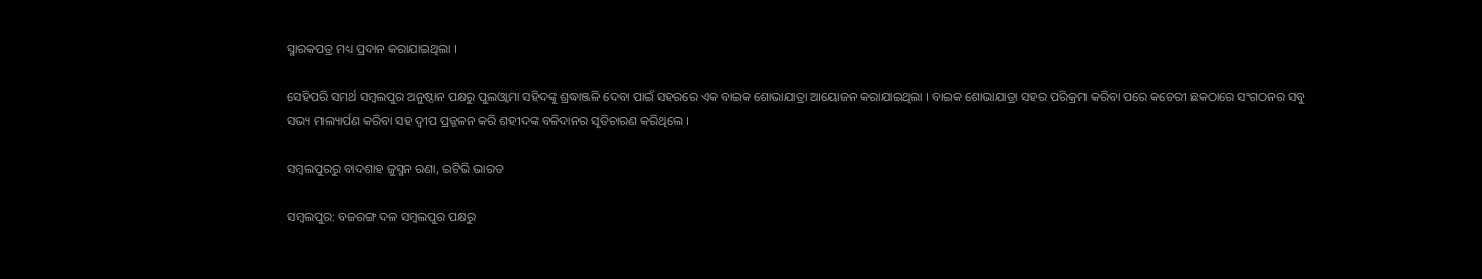ସ୍ମାରକପତ୍ର ମଧ୍ୟ ପ୍ରଦାନ କରାଯାଇଥିଲା ।

ସେହିପରି ସମର୍ଥ ସମ୍ବଲପୁର ଅନୁଷ୍ଠାନ ପକ୍ଷରୁ ପୁଲଓ୍ବାମା ସହିଦଙ୍କୁ ଶ୍ରଦ୍ଧାଞ୍ଜଳି ଦେବା ପାଇଁ ସହରରେ ଏକ ବାଇକ ଶୋଭାଯାତ୍ରା ଆୟୋଜନ କରାଯାଇଥିଲା । ବାଇକ ଶୋଭାଯାତ୍ରା ସହର ପରିକ୍ରମା କରିବା ପରେ କଚେରୀ ଛକଠାରେ ସଂଗଠନର ସବୁ ସଭ୍ୟ ମାଲ୍ୟାର୍ପଣ କରିବା ସହ ଦ୍ବୀପ ପ୍ରଜ୍ଜଳନ କରି ଶହୀଦଙ୍କ ବଳିଦାନର ସୄତିଚାରଣ କରିଥିଲେ ।

ସମ୍ବଲପୁରରୁ ବାଦଶାହ ଜୁସ୍ମନ ରଣା, ଇଟିଭି ଭାରତ

ସମ୍ବଲପୁର: ବଜରଙ୍ଗ ଦଳ ସମ୍ବଲପୁର ପକ୍ଷରୁ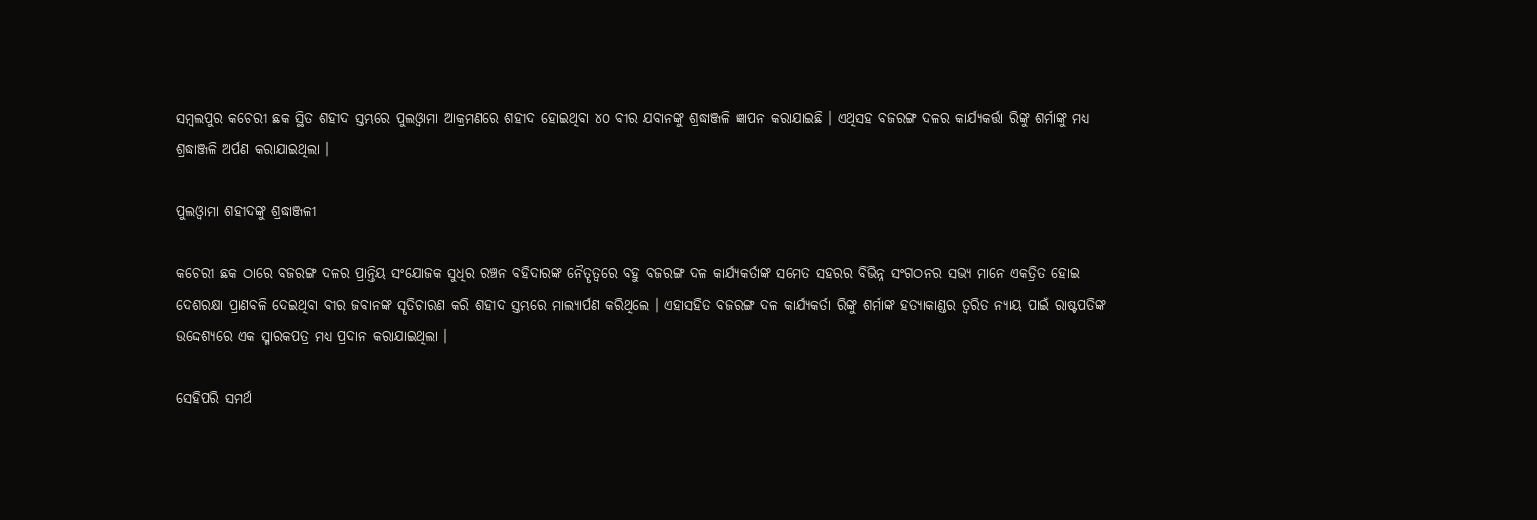ସମ୍ବଲପୁର କଚେରୀ ଛକ ସ୍ଥିତ ଶହୀଦ ସ୍ତମ୍ଭରେ ପୁଲଓ୍ବାମା ଆକ୍ରମଣରେ ଶହୀଦ ହୋଇଥିବା ୪୦ ବୀର ଯବାନଙ୍କୁ ଶ୍ରଦ୍ଧାଞ୍ଜଳି ଜ୍ଞାପନ କରାଯାଇଛି । ଏଥିସହ ବଜରଙ୍ଗ ଦଳର କାର୍ଯ୍ୟକର୍ତ୍ତା ରିଙ୍କୁ ଶର୍ମାଙ୍କୁ ମଧ୍ୟ ଶ୍ରଦ୍ଧାଞ୍ଜଳି ଅର୍ପଣ କରାଯାଇଥିଲା ।

ପୁଲଓ୍ବାମା ଶହୀଦଙ୍କୁ ଶ୍ରଦ୍ଧାଞ୍ଜଳୀ

କଚେରୀ ଛକ ଠାରେ ବଜରଙ୍ଗ ଦଳର ପ୍ରାନ୍ତିୟ ସଂଯୋଜକ ସୁଧିର ରଞ୍ଚନ ବହିଦାରଙ୍କ ନୈତୄତ୍ବରେ ବହୁ ବଜରଙ୍ଗ ଦଳ କାର୍ଯ୍ୟକର୍ତାଙ୍କ ସମେତ ସହରର ବିଭିନ୍ନ ସଂଗଠନର ସଭ୍ୟ ମାନେ ଏକତ୍ରିତ ହୋଇ ଦେଶରକ୍ଷା ପ୍ରାଣବଳି ଦେଇଥିବା ବୀର ଜବାନଙ୍କ ସୄତିଚାରଣ କରି ଶହୀଦ ସ୍ତମ୍ଭରେ ମାଲ୍ୟାର୍ପଣ କରିଥିଲେ । ଏହାସହିତ ବଜରଙ୍ଗ ଦଳ କାର୍ଯ୍ୟକର୍ତା ରିଙ୍କୁ ଶର୍ମାଙ୍କ ହତ୍ୟାକାଣ୍ଡର ତ୍ବରିତ ନ୍ୟାୟ ପାଇଁ ରାଷ୍ଟପତିଙ୍କ ଉଦ୍ଦେଶ୍ୟରେ ଏକ ସ୍ମାରକପତ୍ର ମଧ୍ୟ ପ୍ରଦାନ କରାଯାଇଥିଲା ।

ସେହିପରି ସମର୍ଥ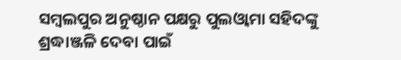ସମ୍ବଲପୁର ଅନୁଷ୍ଠାନ ପକ୍ଷରୁ ପୁଲଓ୍ବାମା ସହିଦଙ୍କୁ ଶ୍ରଦ୍ଧାଞ୍ଜଳି ଦେବା ପାଇଁ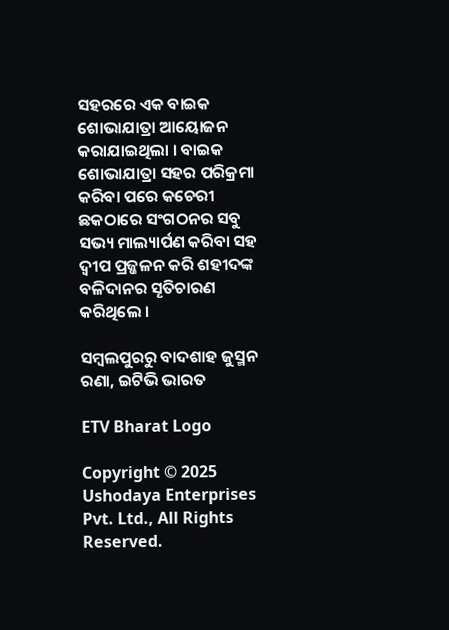ସହରରେ ଏକ ବାଇକ ଶୋଭାଯାତ୍ରା ଆୟୋଜନ କରାଯାଇଥିଲା । ବାଇକ ଶୋଭାଯାତ୍ରା ସହର ପରିକ୍ରମା କରିବା ପରେ କଚେରୀ ଛକଠାରେ ସଂଗଠନର ସବୁ ସଭ୍ୟ ମାଲ୍ୟାର୍ପଣ କରିବା ସହ ଦ୍ବୀପ ପ୍ରଜ୍ଜଳନ କରି ଶହୀଦଙ୍କ ବଳିଦାନର ସୄତିଚାରଣ କରିଥିଲେ ।

ସମ୍ବଲପୁରରୁ ବାଦଶାହ ଜୁସ୍ମନ ରଣା, ଇଟିଭି ଭାରତ

ETV Bharat Logo

Copyright © 2025 Ushodaya Enterprises Pvt. Ltd., All Rights Reserved.